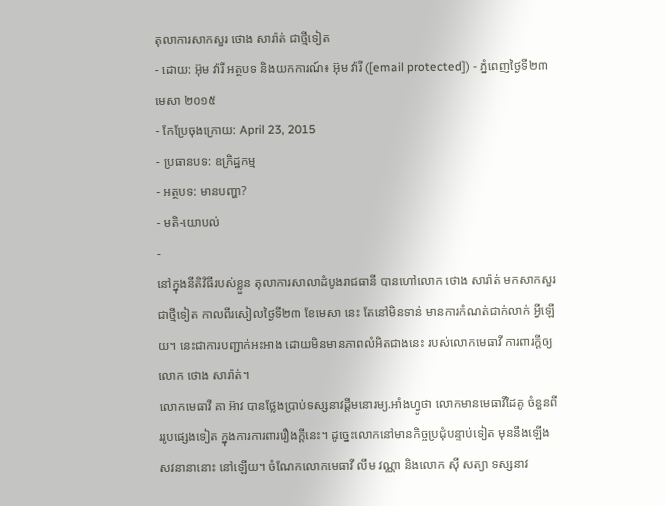តុលាការសាកសួរ ថោង សារ៉ាត់ ជាថ្មីទៀត
- ដោយ: អ៊ុម វ៉ារី អត្ថបទ និងយកការណ៍៖ អ៊ុម វ៉ារី ([email protected]) - ភ្នំពេញថ្ងៃទី២៣ មេសា ២០១៥
- កែប្រែចុងក្រោយ: April 23, 2015
- ប្រធានបទ: ឧក្រិដ្ឋកម្ម
- អត្ថបទ: មានបញ្ហា?
- មតិ-យោបល់
-
នៅក្នុងនីតិវិធីរបស់ខ្លួន តុលាការសាលាដំបូងរាជធានី បានហៅលោក ថោង សារ៉ាត់ មកសាកសួរជាថ្មីទៀត កាលពីរសៀលថ្ងៃទី២៣ ខែមេសា នេះ តែនៅមិនទាន់ មានការកំណត់ជាក់លាក់ អ្វីឡើយ។ នេះជាការបញ្ជាក់អះអាង ដោយមិនមានភាពលំអិតជាងនេះ របស់លោកមេធាវី ការពារក្ដីឲ្យលោក ថោង សារ៉ាត់។
លោកមេធាវី គា អ៊ាវ បានថ្លែងប្រាប់ទស្សនាវដ្តីមនោរម្យ.អាំងហ្វូថា លោកមានមេធាវីដៃគូ ចំនួនពីររូបផ្សេងទៀត ក្នុងការការពាររឿងក្តីនេះ។ ដូច្នេះលោកនៅមានកិច្ចប្រជុំបន្ទាប់ទៀត មុននឹងឡើងសវនានានោះ នៅឡើយ។ ចំណែកលោកមេធាវី លឹម វណ្ណា និងលោក ស៊ី សត្យា ទស្សនាវ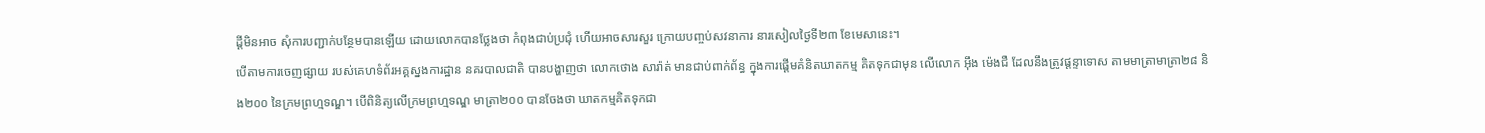ដ្តីមិនអាច សុំការបញ្ជាក់បន្ថែមបានឡើយ ដោយលោកបានថ្លែងថា កំពុងជាប់ប្រជុំ ហើយអាចសារសួរ ក្រោយបញ្ចប់សវនាការ នារសៀលថ្ងៃទី២៣ ខែមេសានេះ។
បើតាមការចេញផ្សាយ របស់គេហទំព័រអគ្គស្នងការដ្ឋាន នគរបាលជាតិ បានបង្ហាញថា លោកថោង សារ៉ាត់ មានជាប់ពាក់ព័ន្ធ ក្នុងការផ្តើមគំនិតឃាតកម្ម គិតទុកជាមុន លើលោក អ៊ឹង ម៉េងជឺ ដែលនឹងត្រូវផ្តន្ទាទោស តាមមាត្រាមាត្រា២៨ និង២០០ នៃក្រមព្រហ្មទណ្ឌ។ បើពិនិត្យលើក្រមព្រហ្មទណ្ឌ មាត្រា២០០ បានចែងថា ឃាតកម្មគិតទុកជា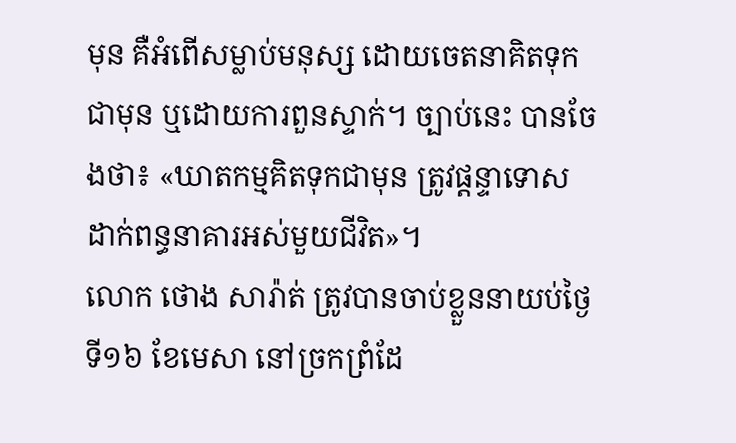មុន គឺអំពើសម្លាប់មនុស្ស ដោយចេតនាគិតទុកជាមុន ឬដោយការពួនស្ទាក់។ ច្បាប់នេះ បានចែងថា៖ «ឃាតកម្មគិតទុកជាមុន ត្រូវផ្ដន្ទាទោស ដាក់ពន្ធនាគារអស់មួយជីវិត»។
លោក ថោង សារ៉ាត់ ត្រូវបានចាប់ខ្លួននាយប់ថ្ងៃទី១៦ ខែមេសា នៅច្រកព្រំដែ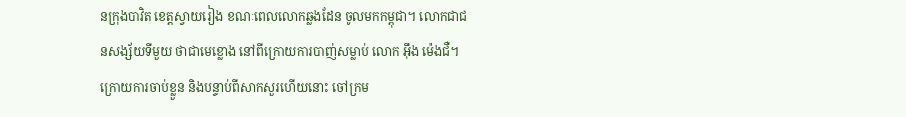នក្រុងបាវិត ខេត្តស្វាយរៀង ខណៈពេលលោកឆ្លងដែន ចូលមកកម្ពុជា។ លោកជាជនសង្ស័យទីមួយ ថាជាមេខ្លោង នៅពីក្រោយការបាញ់សម្លាប់ លោក អ៊ឹង ម៉េងជឺ។ ក្រោយការចាប់ខ្លួន និងបន្ទាប់ពីសាកសួរហើយនោះ ចៅក្រម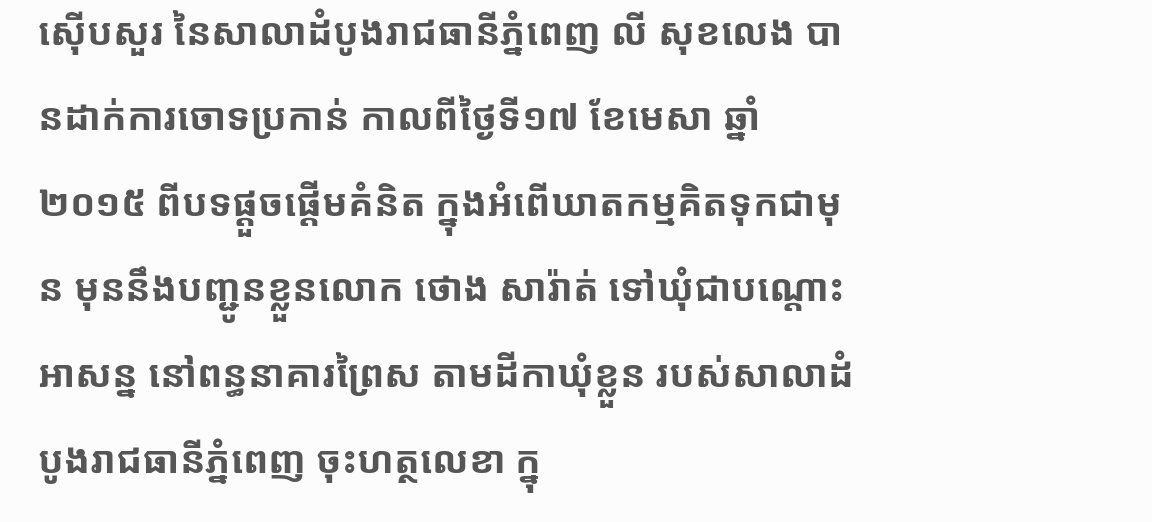ស៊ើបសួរ នៃសាលាដំបូងរាជធានីភ្នំពេញ លី សុខលេង បានដាក់ការចោទប្រកាន់ កាលពីថ្ងៃទី១៧ ខែមេសា ឆ្នាំ២០១៥ ពីបទផ្ដួចផ្ដើមគំនិត ក្នុងអំពើឃាតកម្មគិតទុកជាមុន មុននឹងបញ្ជូនខ្លួនលោក ថោង សារ៉ាត់ ទៅឃុំជាបណ្ដោះអាសន្ន នៅពន្ធនាគារព្រៃស តាមដីកាឃុំខ្លួន របស់សាលាដំបូងរាជធានីភ្នំពេញ ចុះហត្ថលេខា ក្នុ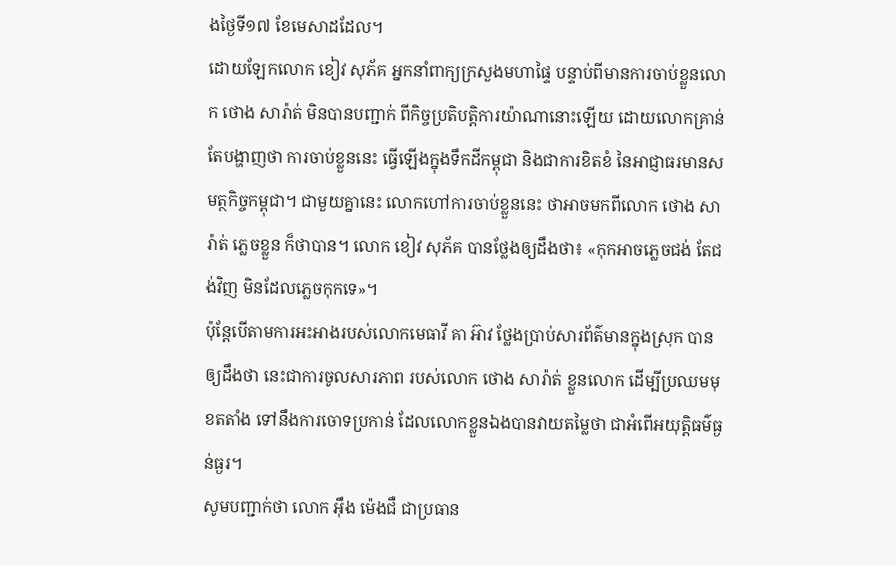ងថ្ងៃទី១៧ ខែមេសាដដែល។
ដោយឡែកលោក ខៀវ សុភ័គ អ្នកនាំពាក្យក្រសួងមហាផ្ទៃ បន្ទាប់ពីមានការចាប់ខ្លួនលោក ថោង សារ៉ាត់ មិនបានបញ្ជាក់ ពីកិច្ចប្រតិបត្តិការយ៉ាណានោះឡើយ ដោយលោកគ្រាន់តែបង្ហាញថា ការចាប់ខ្លួននេះ ធ្វើឡើងក្នុងទឹកដីកម្ពុជា និងជាការខិតខំ នៃអាជ្ញាធរមានសមត្ថកិច្ចកម្ពុជា។ ជាមួយគ្នានេះ លោកហៅការចាប់ខ្លួននេះ ថាអាចមកពីលោក ថោង សារ៉ាត់ ភ្លេចខ្លួន ក៏ថាបាន។ លោក ខៀវ សុភ័គ បានថ្លែងឲ្យដឹងថា៖ «កុកអាចភ្លេចជង់ តែជង់វិញ មិនដែលភ្លេចកុកទេ»។
ប៉ុន្តែបើតាមការអះអាងរបស់លោកមេធាវី គា អ៊ាវ ថ្លែងប្រាប់សារព័ត៌មានក្នុងស្រុក បានឲ្យដឹងថា នេះជាការចូលសារភាព របស់លោក ថោង សារ៉ាត់ ខ្លួនលោក ដើម្បីប្រឈមមុខតតាំង ទៅនឹងការចោទប្រកាន់ ដែលលោកខ្លួនឯងបានវាយតម្លៃថា ជាអំពើអយុត្តិធម៌ធ្ងន់ធ្ងរ។
សូមបញ្ជាក់ថា លោក អ៊ឹង ម៉េងជឺ ជាប្រធាន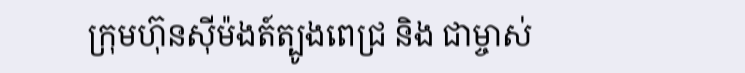ក្រុមហ៊ុនស៊ីម៉ងត៍ត្បូងពេជ្រ និង ជាម្ចាស់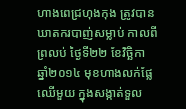ហាងពេជ្រហុងកុង ត្រូវបានឃាតករបាញ់សម្លាប់ កាលពីព្រលប់ ថ្ងៃទី២២ ខែវិច្ឆិកា ឆ្នាំ២០១៤ មុខហាងលក់ផ្លែឈើមួយ ក្នុងសង្កាត់ទួល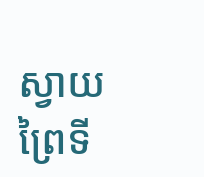ស្វាយព្រៃទី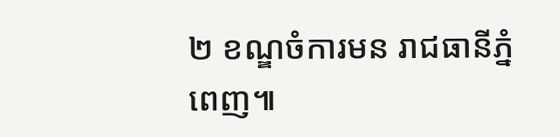២ ខណ្ឌចំការមន រាជធានីភ្នំពេញ៕